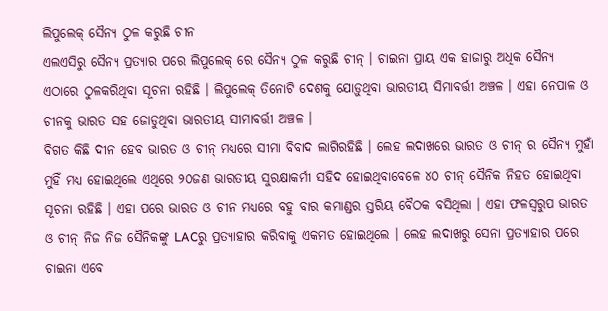ଲିପୁଲେକ୍ ସୈନ୍ୟ ଠୁଳ କରୁଛି ଚୀନ
ଏଲଏସିରୁ ସୈନ୍ୟ ପ୍ରତ୍ୟାର ପରେ ଲିପୁଲେକ୍ ରେ ସୈନ୍ୟ ଠୁଳ କରୁଛି ଚୀନ୍ । ଚାଇନା ପ୍ରାୟ ଏକ ହାଜାରୁ ଅଧିକ ସୈନ୍ୟ ଏଠାରେ ଠୁଳକରିଥିବା ସୂଚନା ରହିଛି । ଲିପୁଲେକ୍ ତିନୋଟି ଦେଶକୁ ଯୋଡ଼ୁଥିବା ଭାରତୀୟ ସିମାବର୍ତ୍ତୀ ଅଞ୍ଚଳ । ଏହା ନେପାଳ ଓ ଚୀନକୁ ଭାରତ ସହ ଜୋଡୁଥିବା ଭାରତୀୟ ସୀମାବର୍ତ୍ତୀ ଅଞ୍ଚଳ ।
ବିଗତ କିଛି ଦୀନ ହେବ ଭାରତ ଓ ଚୀନ୍ ମଧ୍ୟରେ ସୀମା ବିବାଦ ଲାଗିରହିଛି । ଲେହ ଲଦାଖରେ ଭାରତ ଓ ଚୀନ୍ ର ସୈନ୍ୟ ମୁହାଁ ମୁହିଁ ମଧ୍ୟ ହୋଇଥିଲେ ଏଥିରେ ୨୦ଜଣ ଭାରତୀୟ ସୁରକ୍ଷାକର୍ମୀ ସହିଦ ହୋଇଥିବାବେଳେ ୪୦ ଚୀନ୍ ସୈନିକ ନିହତ ହୋଇଥିବା ସୂଚନା ରହିଛି । ଏହା ପରେ ଭାରତ ଓ ଚୀନ ମଧ୍ୟରେ ବହୁ ବାର କମାଣ୍ଡର ସ୍ତରିୟ ବୈଠକ ବସିଥିଲା । ଏହା ଫଳସ୍ୱରୁପ ଭାରତ ଓ ଚୀନ୍ ନିଜ ନିଜ ସୈନିକଙ୍କୁ LACରୁ ପ୍ରତ୍ୟାହାର କରିବାକୁ ଏକମତ ହୋଇଥିଲେ । ଲେହ ଲଦାଖରୁ ସେନା ପ୍ରତ୍ୟାହାର ପରେ ଚାଇନା ଏବେ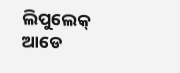ଲିପୁଲେକ୍ ଆଡେ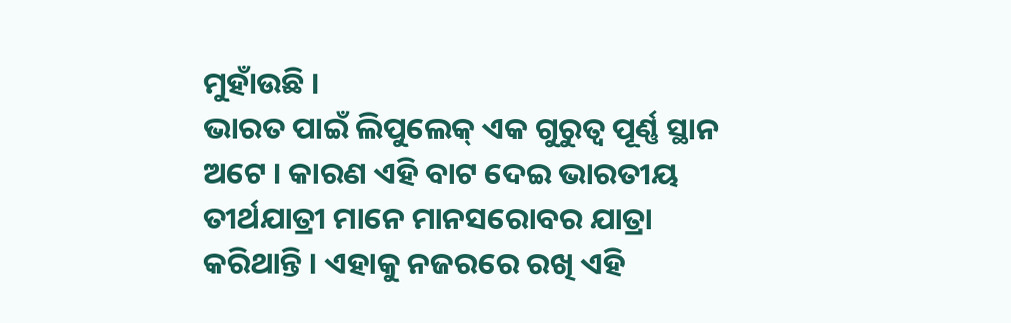ମୁହାଁଉଛି ।
ଭାରତ ପାଇଁ ଲିପୁଲେକ୍ ଏକ ଗୁରୁତ୍ୱ ପୂର୍ଣ୍ଣ ସ୍ଥାନ ଅଟେ । କାରଣ ଏହି ବାଟ ଦେଇ ଭାରତୀୟ ତୀର୍ଥଯାତ୍ରୀ ମାନେ ମାନସରୋବର ଯାତ୍ରା କରିଥାନ୍ତି । ଏହାକୁ ନଜରରେ ରଖି ଏହି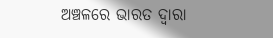ଅଞ୍ଚଳରେ ଭାରତ ଦ୍ୱାରା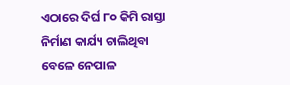ଏଠାରେ ଦିର୍ଘ ୮୦ କିମି ରାସ୍ତା ନିର୍ମାଣ କାର୍ଯ୍ୟ ଚାଲିଥିବା ବେଳେ ନେପାଳ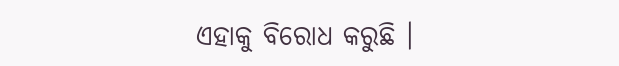ଏହାକୁ ବିରୋଧ କରୁଛି ।